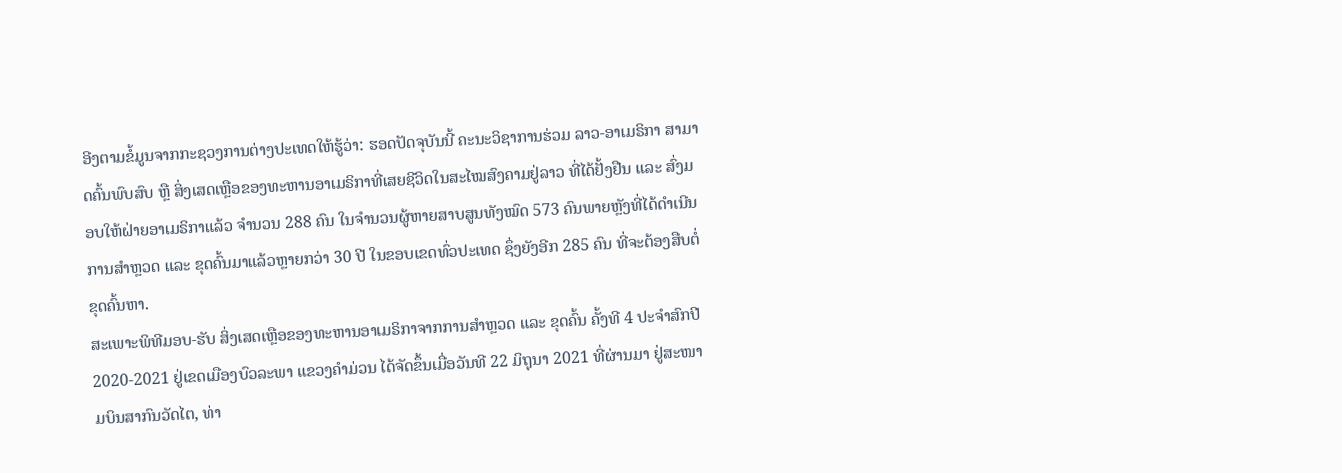ອີງຕາມຂໍ້ມູນຈາກກະຊວງການຕ່າງປະເທດໃຫ້ຮູ້ວ່າ: ຮອດປັດຈຸບັນນີ້ ຄະນະວິຊາການຮ່ວມ ລາວ-ອາເມຣິກາ ສາມາດຄົ້ນພົບສົບ ຫຼື ສິ່ງເສດເຫຼືອຂອງທະຫານອາເມຣິກາທີ່ເສຍຊີວິດໃນສະໄໝສົງຄາມຢູ່ລາວ ທີ່ໄດ້ຢັ້ງຢືນ ແລະ ສົ່ງມອບໃຫ້ຝ່າຍອາເມຣິກາແລ້ວ ຈຳນວນ 288 ຄົນ ໃນຈໍານວນຜູ້ຫາຍສາບສູນທັງໝົດ 573 ຄົນພາຍຫຼັງທີ່ໄດ້ດໍາເນີນການສໍາຫຼວດ ແລະ ຂຸດຄົ້ນມາແລ້ວຫຼາຍກວ່າ 30 ປີ ໃນຂອບເຂດທົ່ວປະເທດ ຊຶ່ງຍັງອີກ 285 ຄົນ ທີ່ຈະຕ້ອງສືບຕໍ່ຂຸດຄົ້ນຫາ.
ສະເພາະພິທີມອບ-ຮັບ ສິ່ງເສດເຫຼືອຂອງທະຫານອາເມຣິກາຈາກການສໍາຫຼວດ ແລະ ຂຸດຄົ້ນ ຄັ້ງທີ 4 ປະຈໍາສົກປີ 2020-2021 ຢູ່ເຂດເມືອງບົວລະພາ ແຂວງຄຳມ່ວນ ໄດ້ຈັດຂຶ້ນເມື່ອວັນທີ 22 ມິຖຸນາ 2021 ທີ່ຜ່ານມາ ຢູ່ສະໜາມບິນສາກົນວັດໄຕ, ທ່າ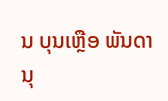ນ ບຸນເຫຼືອ ພັນດານຸ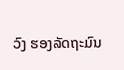ວົງ ຮອງລັດຖະມົນ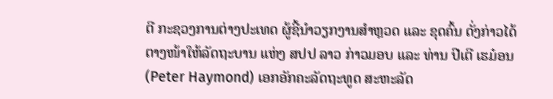ຕີ ກະຊວງການຕ່າງປະເທດ ຜູ້ຊີ້ນໍາວຽກງານສໍາຫຼວດ ແລະ ຂຸດຄົ້ນ ດັ່ງກ່າວໄດ້ຕາງໜ້າໃຫ້ລັດຖະບານ ແຫ່ງ ສປປ ລາວ ກ່າວມອບ ແລະ ທ່ານ ປີເຕີ ເຮມ໋ອນ (Peter Haymond) ເອກອັກຄະລັດຖະທູດ ສະຫະລັດ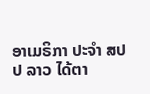ອາເມຣິກາ ປະຈໍາ ສປປ ລາວ ໄດ້ຕາ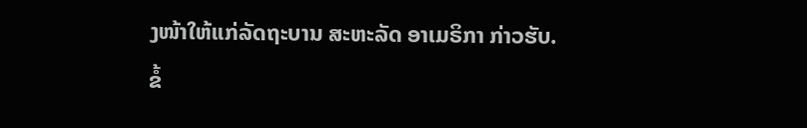ງໜ້າໃຫ້ແກ່ລັດຖະບານ ສະຫະລັດ ອາເມຣິກາ ກ່າວຮັບ.
ຂໍ້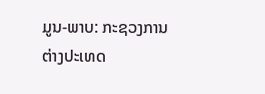ມູນ-ພາບ: ກະຊວງການຕ່າງປະເທດ